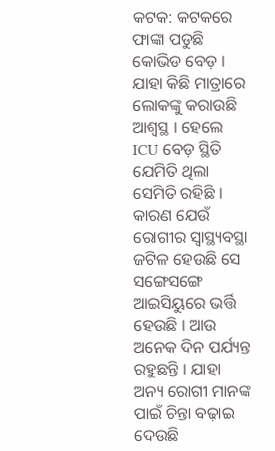କଟକ: କଟକରେ ଫାଙ୍କା ପଡୁଛି କୋଭିଡ ବେଡ଼ । ଯାହା କିଛି ମାତ୍ରାରେ ଲୋକଙ୍କୁ କରାଉଛି ଆଶ୍ୱସ୍ଥ । ହେଲେ ICU ବେଡ଼ ସ୍ଥିତି ଯେମିତି ଥିଲା ସେମିତି ରହିଛି । କାରଣ ଯେଉଁ ରୋଗୀର ସ୍ୱାସ୍ଥ୍ୟବସ୍ଥା ଜଟିଳ ହେଉଛି ସେ ସଙ୍ଗେସଙ୍ଗେ ଆଇସିୟୁରେ ଭର୍ତ୍ତି ହେଉଛି । ଆଉ ଅନେକ ଦିନ ପର୍ଯ୍ୟନ୍ତ ରହୁଛନ୍ତି । ଯାହା ଅନ୍ୟ ରୋଗୀ ମାନଙ୍କ ପାଇଁ ଚିନ୍ତା ବଢ଼ାଇ ଦେଉଛି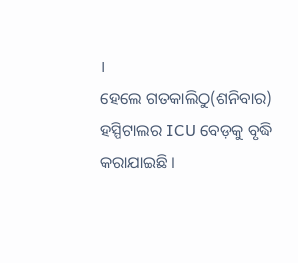।
ହେଲେ ଗତକାଲିଠୁ(ଶନିବାର) ହସ୍ପିଟାଲର ICU ବେଡ଼କୁ ବୃଦ୍ଧି କରାଯାଇଛି ।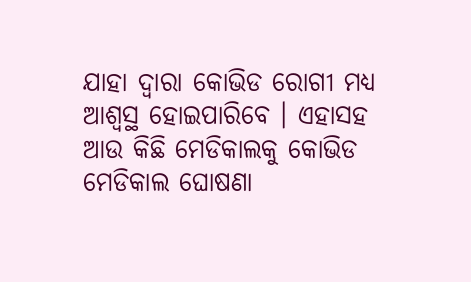ଯାହା ଦ୍ୱାରା କୋଭିଡ ରୋଗୀ ମଧ୍ୟ ଆଶ୍ୱସ୍ଥ ହୋଇପାରିବେ । ଏହାସହ ଆଉ କିଛି ମେଡିକାଲକୁ କୋଭିଡ ମେଡିକାଲ ଘୋଷଣା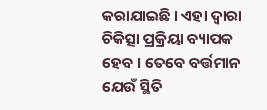କରାଯାଇଛି । ଏହା ଦ୍ୱାରା ଚିକିତ୍ସା ପ୍ରକ୍ରିୟା ବ୍ୟାପକ ହେବ । ତେବେ ବର୍ତ୍ତମାନ ଯେଉଁ ସ୍ଥିତି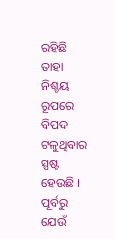ରହିଛି ତାହା ନିଶ୍ଚୟ ରୂପରେ ବିପଦ ଟଳୁଥିବାର ସ୍ପଷ୍ଟ ହେଉଛି ।
ପୂର୍ବରୁ ଯେଉଁ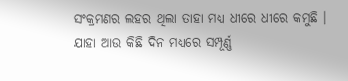ସଂକ୍ରମଣର ଲହର ଥିଲା ତାହା ମଧ୍ୟ ଧୀରେ ଧୀରେ କମୁଛି । ଯାହା ଆଉ କିଛି ଦିନ ମଧ୍ୟରେ ସମ୍ପୂର୍ଣ୍ଣ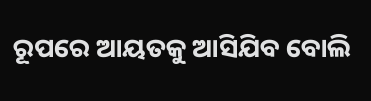ରୂପରେ ଆୟତକୁ ଆସିଯିବ ବୋଲି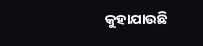କୁହାଯାଉଛି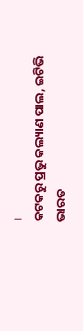।
କଟକରୁ ପ୍ରଭୁ କଲ୍ୟାଣ ପାଲ, ଇଟିଭି ଭାରତ